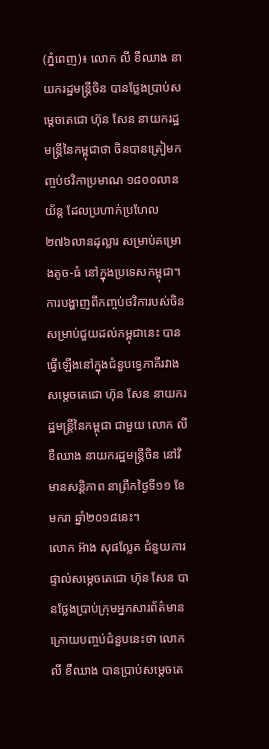(ភ្នំពេញ)៖ លោក លី ខឺឈាង នាយករដ្ឋមន្រ្តីចិន បានថ្លែងប្រាប់សម្តេចតេជោ ហ៊ុន សែន នាយករដ្ឋមន្រ្តីនៃកម្ពុជាថា ចិនបានត្រៀមកញ្ចប់ថវិកាប្រមាណ ១៨០០លានយ័ន្ត ដែលប្រហាក់ប្រហែល ២៧៦លានដុល្លារ សម្រាប់គម្រោងតូច-ធំ នៅក្នុងប្រទេសកម្ពុជា។
ការបង្ហាញពីកញ្ចប់ថវិការបស់ចិន សម្រាប់ជួយដល់កម្ពុជានេះ បានធ្វើឡើងនៅក្នុងជំនួបទ្វេភាគីរវាងសម្តេចតេជោ ហ៊ុន សែន នាយករដ្ឋមន្រ្តីនៃកម្ពុជា ជាមួយ លោក លី ខឺឈាង នាយករដ្ឋមន្រ្តីចិន នៅវិមានសន្តិភាព នាព្រឹកថ្ងៃទី១១ ខែមករា ឆ្នាំ២០១៨នេះ។
លោក អ៊ាង សុផល្លែត ជំនួយការផ្ទាល់សម្តេចតេជោ ហ៊ុន សែន បានថ្លែងប្រាប់ក្រុមអ្នកសារព័ត៌មាន ក្រោយបញ្ចប់ជំនួបនេះថា លោក លី ខឺឈាង បានប្រាប់សម្តេចតេ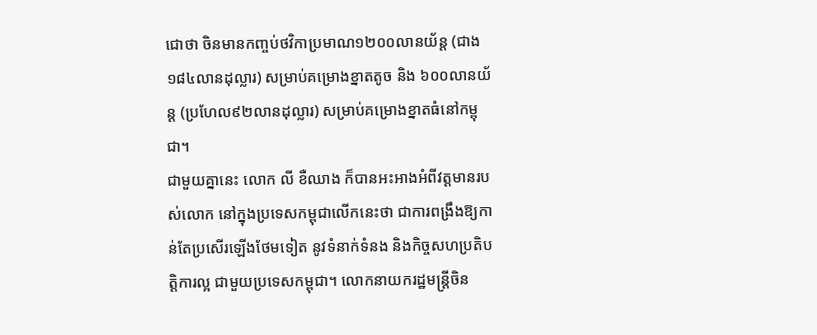ជោថា ចិនមានកញ្ចប់ថវិកាប្រមាណ១២០០លានយ័ន្ត (ជាង១៨៤លានដុល្លារ) សម្រាប់គម្រោងខ្នាតតូច និង ៦០០លានយ័ន្ត (ប្រហែល៩២លានដុល្លារ) សម្រាប់គម្រោងខ្នាតធំនៅកម្ពុជា។
ជាមួយគ្នានេះ លោក លី ខឺឈាង ក៏បានអះអាងអំពីវត្តមានរបស់លោក នៅក្នុងប្រទេសកម្ពុជាលើកនេះថា ជាការពង្រឹងឱ្យកាន់តែប្រសើរឡើងថែមទៀត នូវទំនាក់ទំនង និងកិច្ចសហប្រតិបត្តិការល្អ ជាមួយប្រទេសកម្ពុជា។ លោកនាយករដ្ឋមន្រ្តីចិន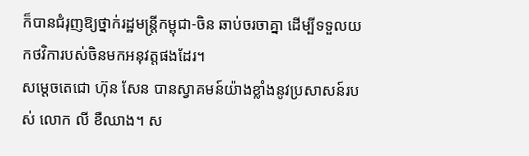ក៏បានជំរុញឱ្យថ្នាក់រដ្ឋមន្រ្តីកម្ពុជា-ចិន ឆាប់ចរចាគ្នា ដើម្បីទទួលយកថវិការបស់ចិនមកអនុវត្តផងដែរ។
សម្តេចតេជោ ហ៊ុន សែន បានស្វាគមន៍យ៉ាងខ្លាំងនូវប្រសាសន៍របស់ លោក លី ខឺឈាង។ ស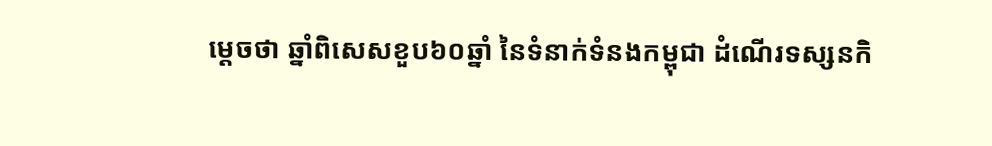ម្តេចថា ឆ្នាំពិសេសខួប៦០ឆ្នាំ នៃទំនាក់ទំនងកម្ពុជា ដំណើរទស្សនកិ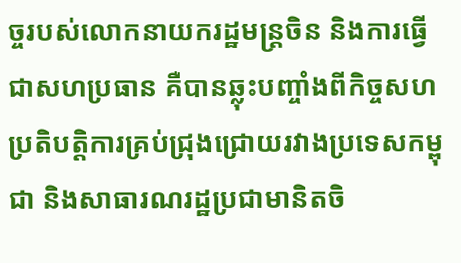ច្ចរបស់លោកនាយករដ្ឋមន្រ្តចិន និងការធ្វើជាសហប្រធាន គឺបានឆ្លុះបញ្ចាំងពីកិច្ចសហប្រតិបត្តិការគ្រប់ជ្រុងជ្រោយរវាងប្រទេសកម្ពុជា និងសាធារណរដ្ឋប្រជាមានិតចិ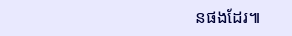នផងដែរ៕